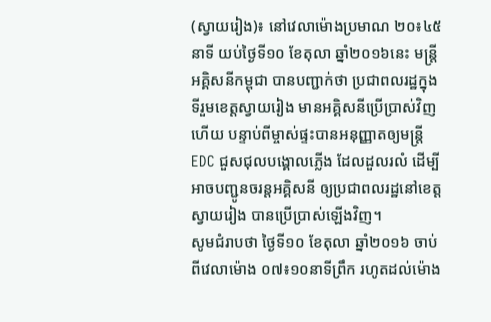(ស្វាយរៀង)៖ នៅវេលាម៉ោងប្រមាណ ២០៖៤៥ នាទី យប់ថ្ងៃទី១០ ខែតុលា ឆ្នាំ២០១៦នេះ មន្រ្តីអគ្គិសនីកម្ពុជា បានបញ្ជាក់ថា ប្រជាពលរដ្ឋក្នុងទីរួមខេត្តស្វាយរៀង មានអគ្គិសនីប្រើប្រាស់វិញហើយ បន្ទាប់ពីម្ចាស់ផ្ទះបានអនុញ្ញាតឲ្យមន្ត្រី EDC ជួសជុលបង្គោលភ្លើង ដែលដួលរលំ ដើម្បីអាចបញ្ជូនចរន្តអគ្គិសនី ឲ្យប្រជាពលរដ្ឋនៅខេត្តស្វាយរៀង បានប្រើប្រាស់ឡើងវិញ។
សូមជំរាបថា ថ្ងៃទី១០ ខែតុលា ឆ្នាំ២០១៦ ចាប់ពីវេលាម៉ោង ០៧៖១០នាទីព្រឹក រហូតដល់ម៉ោង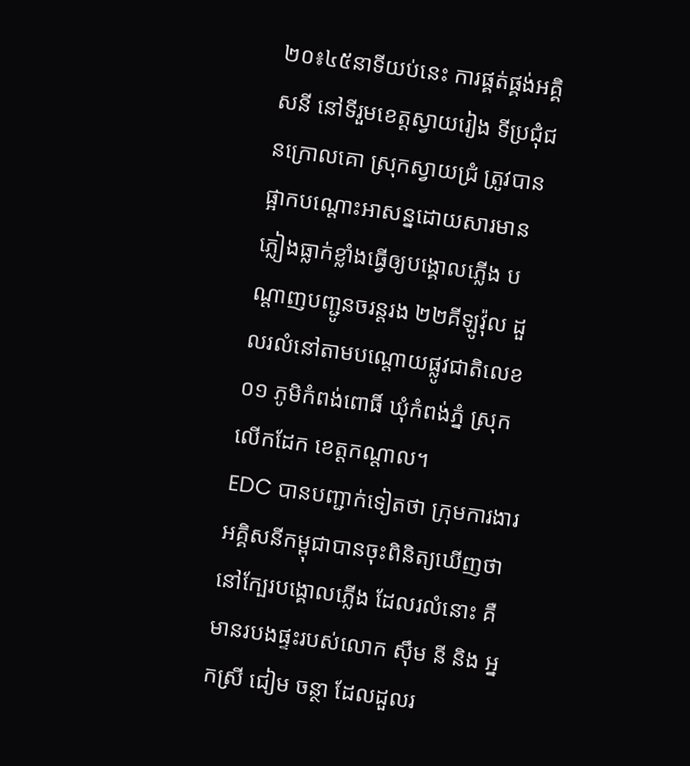២០៖៤៥នាទីយប់នេះ ការផ្គត់ផ្គង់អគ្គិសនី នៅទីរួមខេត្តស្វាយរៀង ទីប្រជុំជនក្រោលគោ ស្រុកស្វាយជ្រំ ត្រូវបានផ្អាកបណ្តោះអាសន្នដោយសារមានភ្លៀងធ្លាក់ខ្លាំងធ្វើឲ្យបង្គោលភ្លើង បណ្តាញបញ្ជូនចរន្តរង ២២គីឡូវ៉ុល ដួលរលំនៅតាមបណ្តោយផ្លូវជាតិលេខ០១ ភូមិកំពង់ពោធិ៍ ឃុំកំពង់ភ្នំ ស្រុកលើកដែក ខេត្តកណ្តាល។
EDC បានបញ្ជាក់ទៀតថា ក្រុមការងារអគ្គិសនីកម្ពុជាបានចុះពិនិត្យឃើញថានៅក្បែរបង្គោលភ្លើង ដែលរលំនោះ គឺមានរបងផ្ទះរបស់លោក ស៊ឹម នី និង អ្នកស្រី ជៀម ចន្ថា ដែលដួលរ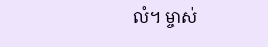លំ។ ម្ចាស់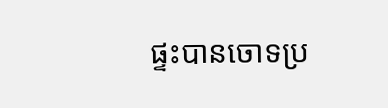ផ្ទះបានចោទប្រ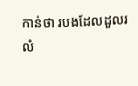កាន់ថា របងដែលដួលរលំ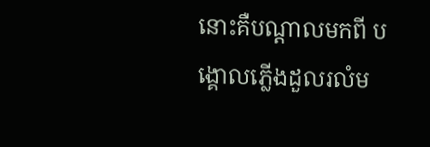នោះគឺបណ្តាលមកពី បង្គោលភ្លើងដួលរលំម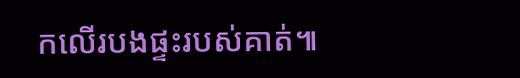កលើរបងផ្ទះរបស់គាត់៕